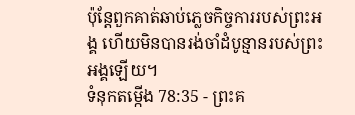ប៉ុន្តែពួកគាត់ឆាប់ភ្លេចកិច្ចការរបស់ព្រះអង្គ ហើយមិនបានរង់ចាំដំបូន្មានរបស់ព្រះអង្គឡើយ។
ទំនុកតម្កើង 78:35 - ព្រះគ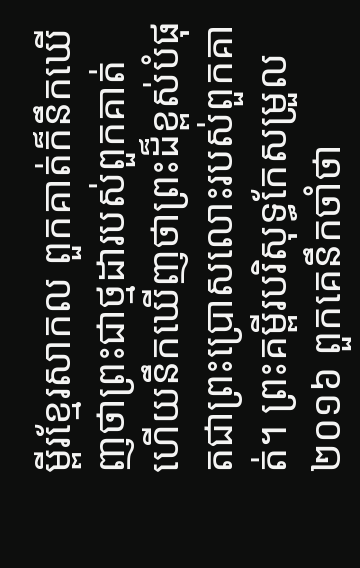ម្ពីរខ្មែរសាកល ពួកគាត់ក៏នឹកឃើញថាព្រះជាថ្មដារបស់ពួកគាត់ ហើយនឹកឃើញថាព្រះដ៏ខ្ពស់បំផុតជាព្រះប្រោសលោះរបស់ពួកគាត់។ ព្រះគម្ពីរបរិសុទ្ធកែសម្រួល ២០១៦ ពួកគេនឹកចាំថា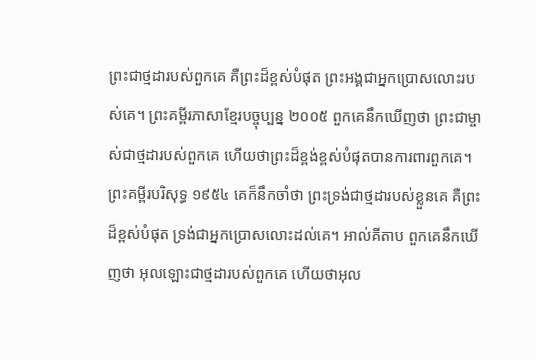ព្រះជាថ្មដារបស់ពួកគេ គឺព្រះដ៏ខ្ពស់បំផុត ព្រះអង្គជាអ្នកប្រោសលោះរបស់គេ។ ព្រះគម្ពីរភាសាខ្មែរបច្ចុប្បន្ន ២០០៥ ពួកគេនឹកឃើញថា ព្រះជាម្ចាស់ជាថ្មដារបស់ពួកគេ ហើយថាព្រះដ៏ខ្ពង់ខ្ពស់បំផុតបានការពារពួកគេ។ ព្រះគម្ពីរបរិសុទ្ធ ១៩៥៤ គេក៏នឹកចាំថា ព្រះទ្រង់ជាថ្មដារបស់ខ្លួនគេ គឺព្រះដ៏ខ្ពស់បំផុត ទ្រង់ជាអ្នកប្រោសលោះដល់គេ។ អាល់គីតាប ពួកគេនឹកឃើញថា អុលឡោះជាថ្មដារបស់ពួកគេ ហើយថាអុល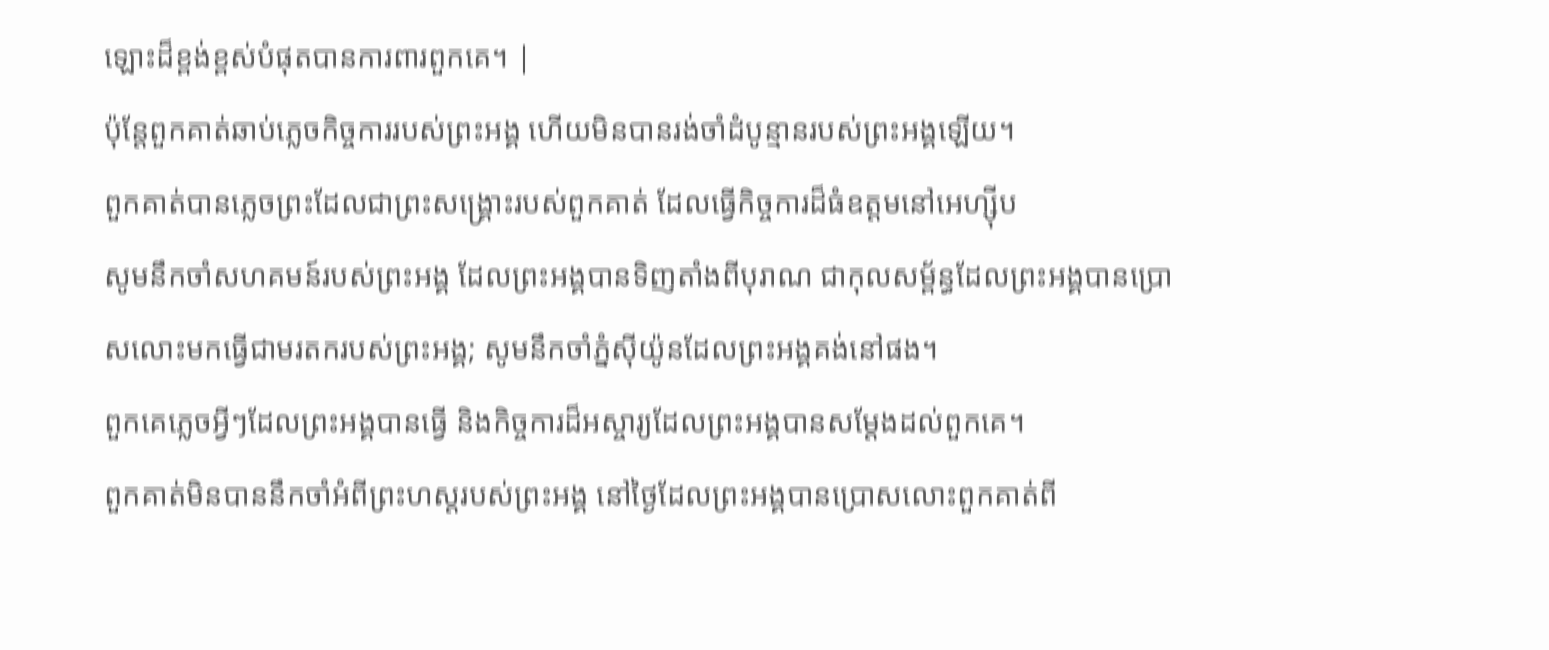ឡោះដ៏ខ្ពង់ខ្ពស់បំផុតបានការពារពួកគេ។ |
ប៉ុន្តែពួកគាត់ឆាប់ភ្លេចកិច្ចការរបស់ព្រះអង្គ ហើយមិនបានរង់ចាំដំបូន្មានរបស់ព្រះអង្គឡើយ។
ពួកគាត់បានភ្លេចព្រះដែលជាព្រះសង្គ្រោះរបស់ពួកគាត់ ដែលធ្វើកិច្ចការដ៏ធំឧត្ដមនៅអេហ្ស៊ីប
សូមនឹកចាំសហគមន៍របស់ព្រះអង្គ ដែលព្រះអង្គបានទិញតាំងពីបុរាណ ជាកុលសម្ព័ន្ធដែលព្រះអង្គបានប្រោសលោះមកធ្វើជាមរតករបស់ព្រះអង្គ; សូមនឹកចាំភ្នំស៊ីយ៉ូនដែលព្រះអង្គគង់នៅផង។
ពួកគេភ្លេចអ្វីៗដែលព្រះអង្គបានធ្វើ និងកិច្ចការដ៏អស្ចារ្យដែលព្រះអង្គបានសម្ដែងដល់ពួកគេ។
ពួកគាត់មិនបាននឹកចាំអំពីព្រះហស្តរបស់ព្រះអង្គ នៅថ្ងៃដែលព្រះអង្គបានប្រោសលោះពួកគាត់ពី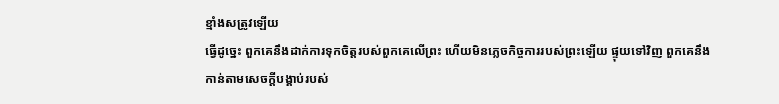ខ្មាំងសត្រូវឡើយ
ធ្វើដូច្នេះ ពួកគេនឹងដាក់ការទុកចិត្តរបស់ពួកគេលើព្រះ ហើយមិនភ្លេចកិច្ចការរបស់ព្រះឡើយ ផ្ទុយទៅវិញ ពួកគេនឹងកាន់តាមសេចក្ដីបង្គាប់របស់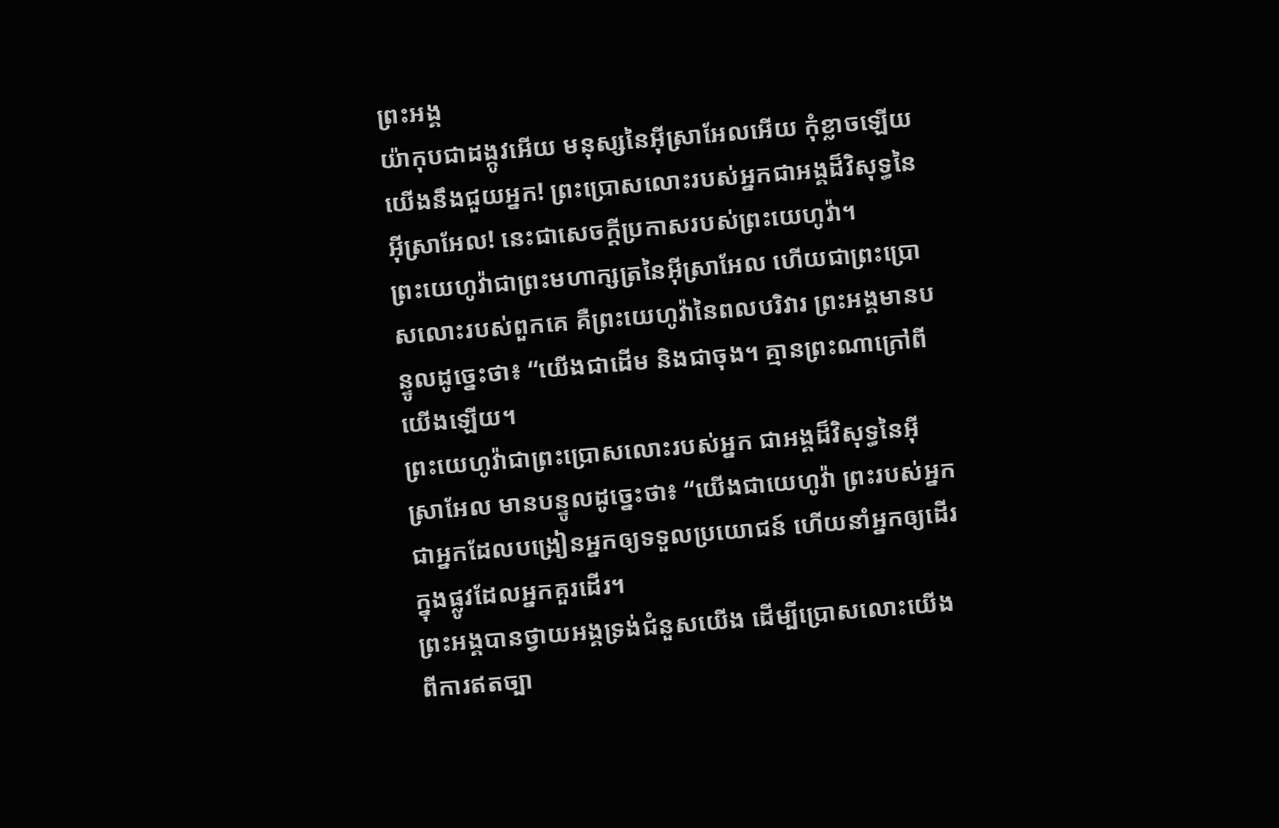ព្រះអង្គ
យ៉ាកុបជាដង្កូវអើយ មនុស្សនៃអ៊ីស្រាអែលអើយ កុំខ្លាចឡើយ យើងនឹងជួយអ្នក! ព្រះប្រោសលោះរបស់អ្នកជាអង្គដ៏វិសុទ្ធនៃអ៊ីស្រាអែល! នេះជាសេចក្ដីប្រកាសរបស់ព្រះយេហូវ៉ា។
ព្រះយេហូវ៉ាជាព្រះមហាក្សត្រនៃអ៊ីស្រាអែល ហើយជាព្រះប្រោសលោះរបស់ពួកគេ គឺព្រះយេហូវ៉ានៃពលបរិវារ ព្រះអង្គមានបន្ទូលដូច្នេះថា៖ “យើងជាដើម និងជាចុង។ គ្មានព្រះណាក្រៅពីយើងឡើយ។
ព្រះយេហូវ៉ាជាព្រះប្រោសលោះរបស់អ្នក ជាអង្គដ៏វិសុទ្ធនៃអ៊ីស្រាអែល មានបន្ទូលដូច្នេះថា៖ “យើងជាយេហូវ៉ា ព្រះរបស់អ្នក ជាអ្នកដែលបង្រៀនអ្នកឲ្យទទួលប្រយោជន៍ ហើយនាំអ្នកឲ្យដើរក្នុងផ្លូវដែលអ្នកគួរដើរ។
ព្រះអង្គបានថ្វាយអង្គទ្រង់ជំនួសយើង ដើម្បីប្រោសលោះយើងពីការឥតច្បា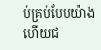ប់គ្រប់បែបយ៉ាង ហើយជ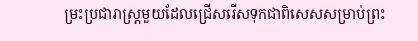ម្រះប្រជារាស្ត្រមួយដែលជ្រើសរើសទុកជាពិសេសសម្រាប់ព្រះ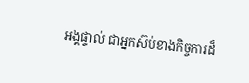អង្គផ្ទាល់ ជាអ្នកស៊ប់ខាងកិច្ចការដ៏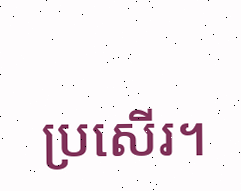ប្រសើរ។